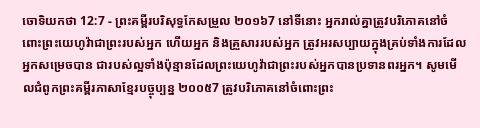ចោទិយកថា 12:7 - ព្រះគម្ពីរបរិសុទ្ធកែសម្រួល ២០១៦7 នៅទីនោះ អ្នករាល់គ្នាត្រូវបរិភោគនៅចំពោះព្រះយេហូវ៉ាជាព្រះរបស់អ្នក ហើយអ្នក និងគ្រួសាររបស់អ្នក ត្រូវអរសប្បាយក្នុងគ្រប់ទាំងការដែលអ្នកសម្រេចបាន ជារបស់ល្អទាំងប៉ុន្មានដែលព្រះយេហូវ៉ាជាព្រះរបស់អ្នកបានប្រទានពរអ្នក។ សូមមើលជំពូកព្រះគម្ពីរភាសាខ្មែរបច្ចុប្បន្ន ២០០៥7 ត្រូវបរិភោគនៅចំពោះព្រះ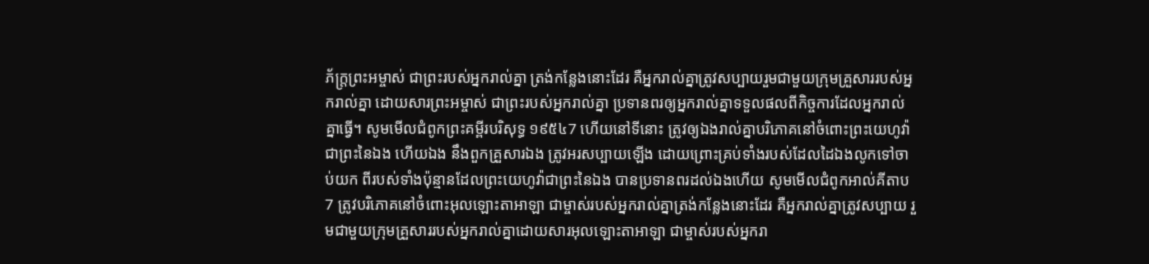ភ័ក្ត្រព្រះអម្ចាស់ ជាព្រះរបស់អ្នករាល់គ្នា ត្រង់កន្លែងនោះដែរ គឺអ្នករាល់គ្នាត្រូវសប្បាយរួមជាមួយក្រុមគ្រួសាររបស់អ្នករាល់គ្នា ដោយសារព្រះអម្ចាស់ ជាព្រះរបស់អ្នករាល់គ្នា ប្រទានពរឲ្យអ្នករាល់គ្នាទទួលផលពីកិច្ចការដែលអ្នករាល់គ្នាធ្វើ។ សូមមើលជំពូកព្រះគម្ពីរបរិសុទ្ធ ១៩៥៤7 ហើយនៅទីនោះ ត្រូវឲ្យឯងរាល់គ្នាបរិភោគនៅចំពោះព្រះយេហូវ៉ាជាព្រះនៃឯង ហើយឯង នឹងពួកគ្រួសារឯង ត្រូវអរសប្បាយឡើង ដោយព្រោះគ្រប់ទាំងរបស់ដែលដៃឯងលូកទៅចាប់យក ពីរបស់ទាំងប៉ុន្មានដែលព្រះយេហូវ៉ាជាព្រះនៃឯង បានប្រទានពរដល់ឯងហើយ សូមមើលជំពូកអាល់គីតាប7 ត្រូវបរិភោគនៅចំពោះអុលឡោះតាអាឡា ជាម្ចាស់របស់អ្នករាល់គ្នាត្រង់កន្លែងនោះដែរ គឺអ្នករាល់គ្នាត្រូវសប្បាយ រួមជាមួយក្រុមគ្រួសាររបស់អ្នករាល់គ្នាដោយសារអុលឡោះតាអាឡា ជាម្ចាស់របស់អ្នករា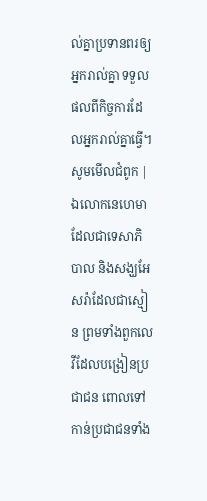ល់គ្នាប្រទានពរឲ្យអ្នករាល់គ្នា ទទួលផលពីកិច្ចការដែលអ្នករាល់គ្នាធ្វើ។ សូមមើលជំពូក |
ឯលោកនេហេមាដែលជាទេសាភិបាល និងសង្ឃអែសរ៉ាដែលជាស្មៀន ព្រមទាំងពួកលេវីដែលបង្រៀនប្រជាជន ពោលទៅកាន់ប្រជាជនទាំង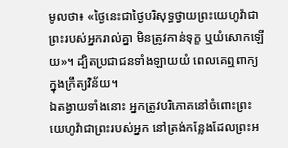មូលថា៖ «ថ្ងៃនេះជាថ្ងៃបរិសុទ្ធថ្វាយព្រះយេហូវ៉ាជាព្រះរបស់អ្នករាល់គ្នា មិនត្រូវកាន់ទុក្ខ ឬយំសោកឡើយ»។ ដ្បិតប្រជាជនទាំងឡាយយំ ពេលគេឮពាក្យក្នុងក្រឹត្យវិន័យ។
ឯតង្វាយទាំងនោះ អ្នកត្រូវបរិភោគនៅចំពោះព្រះយេហូវ៉ាជាព្រះរបស់អ្នក នៅត្រង់កន្លែងដែលព្រះអ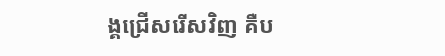ង្គជ្រើសរើសវិញ គឺប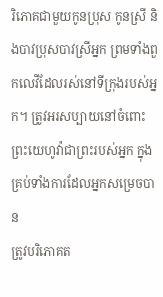រិភោគជាមួយកូនប្រុស កូនស្រី និងបាវប្រុសបាវស្រីអ្នក ព្រមទាំងពួកលេវីដែលរស់នៅទីក្រុងរបស់អ្នក។ ត្រូវអរសប្បាយនៅចំពោះព្រះយេហូវ៉ាជាព្រះរបស់អ្នក ក្នុងគ្រប់ទាំងការដែលអ្នកសម្រេចបាន
ត្រូវបរិភោគត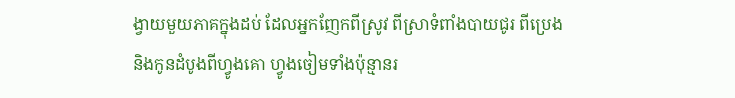ង្វាយមួយភាគក្នុងដប់ ដែលអ្នកញែកពីស្រូវ ពីស្រាទំពាំងបាយជូរ ពីប្រេង និងកូនដំបូងពីហ្វូងគោ ហ្វូងចៀមទាំងប៉ុន្មានរ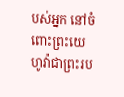បស់អ្នក នៅចំពោះព្រះយេហូវ៉ាជាព្រះរប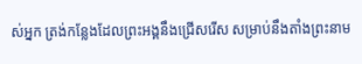ស់អ្នក ត្រង់កន្លែងដែលព្រះអង្គនឹងជ្រើសរើស សម្រាប់នឹងតាំងព្រះនាម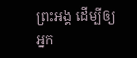ព្រះអង្គ ដើម្បីឲ្យអ្នក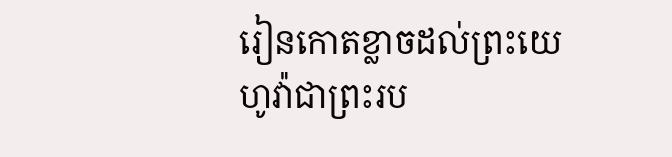រៀនកោតខ្លាចដល់ព្រះយេហូវ៉ាជាព្រះរប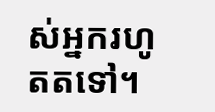ស់អ្នករហូតតទៅ។